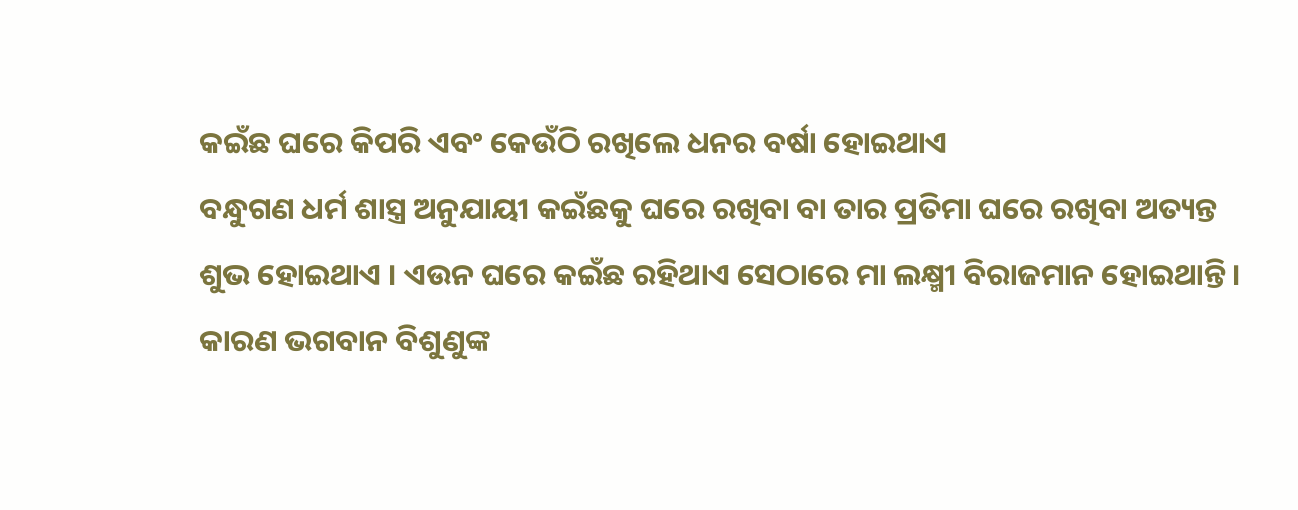କଇଁଛ ଘରେ କିପରି ଏବଂ କେଉଁଠି ରଖିଲେ ଧନର ବର୍ଷା ହୋଇଥାଏ
ବନ୍ଧୁଗଣ ଧର୍ମ ଶାସ୍ତ୍ର ଅନୁଯାୟୀ କଇଁଛକୁ ଘରେ ରଖିବା ବା ତାର ପ୍ରତିମା ଘରେ ରଖିବା ଅତ୍ୟନ୍ତ ଶୁଭ ହୋଇଥାଏ । ଏଉନ ଘରେ କଇଁଛ ରହିଥାଏ ସେଠାରେ ମା ଲକ୍ଷ୍ମୀ ବିରାଜମାନ ହୋଇଥାନ୍ତି । କାରଣ ଭଗବାନ ବିଶୁଣୁଙ୍କ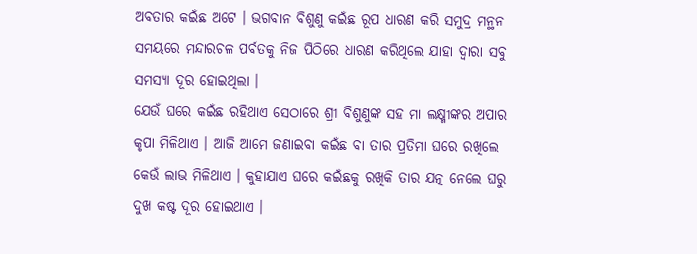ଅବତାର କଇଁଛ ଅଟେ । ଭଗବାନ ବିଶୁଣୁ କଇଁଛ ରୂପ ଧାରଣ କରି ସମୁଦ୍ର ମନ୍ଥନ ସମୟରେ ମନ୍ଦାରଚଳ ପର୍ବତକୁ ନିଜ ପିଠିରେ ଧାରଣ କରିଥିଲେ ଯାହା ଦ୍ଵାରା ସବୁ ସମସ୍ଯା ଦୂର ହୋଇଥିଲା ।
ଯେଉଁ ଘରେ କଇଁଛ ରହିଥାଏ ସେଠାରେ ଶ୍ରୀ ବିଶୁଣୁଙ୍କ ସହ ମା ଲକ୍ଷ୍ମୀଙ୍କର ଅପାର କୃପା ମିଳିଥାଏ । ଆଜି ଆମେ ଜଣାଇବା କଇଁଛ ବା ତାର ପ୍ରତିମା ଘରେ ରଖିଲେ କେଉଁ ଲାଭ ମିଳିଥାଏ । କୁହାଯାଏ ଘରେ କଇଁଛକୁ ରଖିକି ତାର ଯତ୍ନ ନେଲେ ଘରୁ ଦୁଖ କଷ୍ଟ ଦୂର ହୋଇଥାଏ ।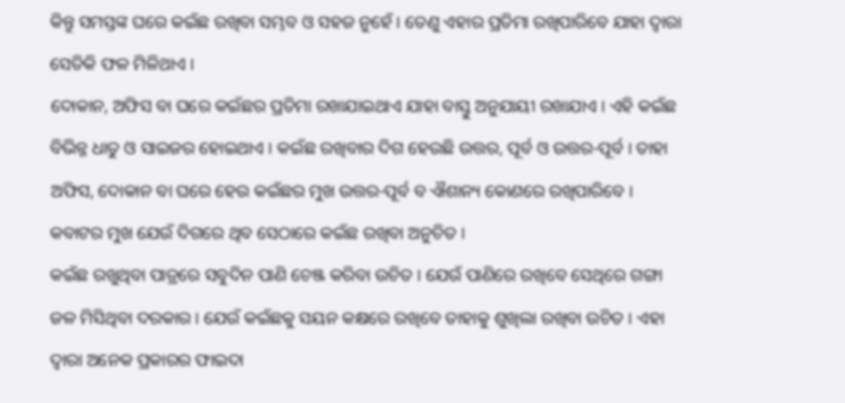କିନ୍ତୁ ସମସ୍ତଙ୍କ ଘରେ କଇଁଛ ରଖିବା ସମ୍ଭବ ଓ ସହଜ ନୁହେଁ । ତେଣୁ ଏହାର ପ୍ରତିମା ରଖିପାରିବେ ଯାହା ଦ୍ଵାରା ସେତିକି ଫଳ ମିଳିଥାଏ ।
ଦୋକାନ, ଅଫିସ ବା ଘରେ କଇଁଛର ପ୍ରତିମା ରଖାଯାଇଥାଏ ଯାହା ବାସ୍ତୁ ଅନୁଯାୟୀ ରଖାଯାଏ । ଏହି କଇଁଛ ବିଭିନ୍ନ ଧାତୁ ଓ ସାଇଜର ହୋଇଥାଏ । କଇଁଛ ରଖିବାର ଦିଗ ହେଉଛି ଉତ୍ତର, ପୂର୍ବ ଓ ଉତ୍ତର-ପୂର୍ବ । ତାହା ଅଫିସ, ଦୋକାନ ବା ଘରେ ହେଉ କଇଁଛର ମୁଖ ଉତ୍ତର-ପୂର୍ବ ବ ଐଶାନ୍ୟ କୋଣରେ ରଖିପାରିବେ । କବାଟର ମୁଖ ଯେଉଁ ଦିଗରେ ଥିବ ସେଠାରେ କଇଁଛ ରଖିବା ଅନୁଚିତ ।
କଇଁଛ ରଖୁଥିବା ପାତ୍ରରେ ସବୁଦିନ ପାଣି ଚେଞ୍ଜ କରିବା ଉଚିତ । ଯେଉଁ ପାଣିରେ ରଖିବେ ସେଥିରେ ଗଙ୍ଗା ଜଳ ମିସିଥିବା ଦରକାର । ଯେଉଁ କଇଁଛକୁ ସୟନ କକ୍ଷରେ ରଖିବେ ତାହାକୁ ଶୁଖିଲା ରଖିବା ଉଚିତ । ଏହା ଦ୍ଵାରା ଅନେକ ପ୍ରକାରର ଫାଇଦା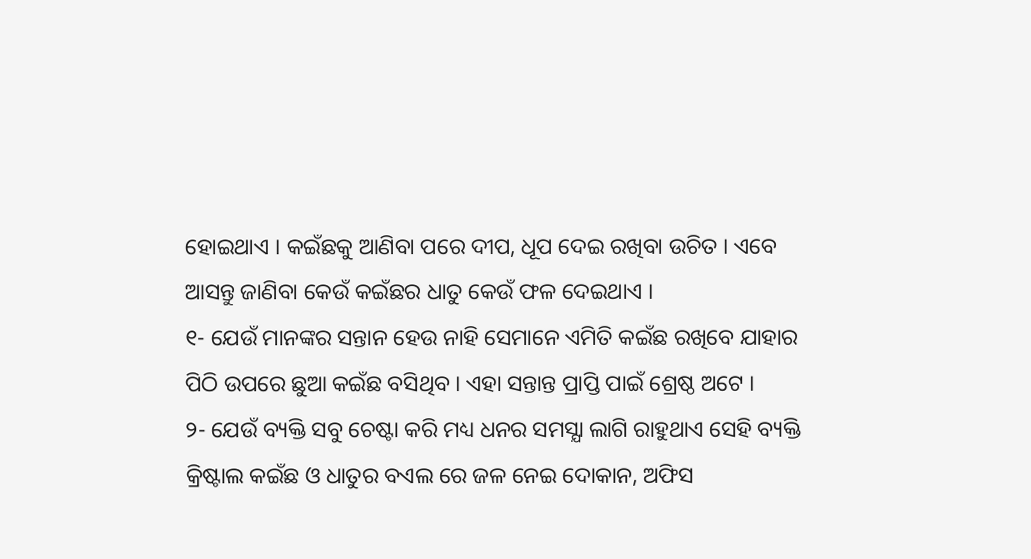ହୋଇଥାଏ । କଇଁଛକୁ ଆଣିବା ପରେ ଦୀପ, ଧୂପ ଦେଇ ରଖିବା ଉଚିତ । ଏବେ ଆସନ୍ତୁ ଜାଣିବା କେଉଁ କଇଁଛର ଧାତୁ କେଉଁ ଫଳ ଦେଇଥାଏ ।
୧- ଯେଉଁ ମାନଙ୍କର ସନ୍ତାନ ହେଉ ନାହି ସେମାନେ ଏମିତି କଇଁଛ ରଖିବେ ଯାହାର ପିଠି ଉପରେ ଛୁଆ କଇଁଛ ବସିଥିବ । ଏହା ସନ୍ତାନ୍ତ ପ୍ରାପ୍ତି ପାଇଁ ଶ୍ରେଷ୍ଠ ଅଟେ ।
୨- ଯେଉଁ ବ୍ୟକ୍ତି ସବୁ ଚେଷ୍ଟା କରି ମଧ୍ୟ ଧନର ସମସ୍ଯା ଲାଗି ରାହୁଥାଏ ସେହି ବ୍ୟକ୍ତି କ୍ରିଷ୍ଟାଲ କଇଁଛ ଓ ଧାତୁର ବଏଲ ରେ ଜଳ ନେଇ ଦୋକାନ, ଅଫିସ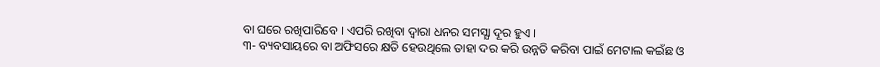ବା ଘରେ ରଖିପାରିବେ । ଏପରି ରଖିବା ଦ୍ଵାରା ଧନର ସମସ୍ଯା ଦୂର ହୁଏ ।
୩- ବ୍ୟବସାୟରେ ବା ଅଫିସରେ କ୍ଷତି ହେଉଥିଲେ ତାହା ଦର କରି ଉନ୍ନତି କରିବା ପାଇଁ ମେଟାଲ କଇଁଛ ଓ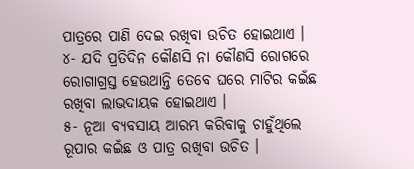ପାତ୍ରରେ ପାଣି ଦେଇ ରଖିବା ଉଚିତ ହୋଇଥାଏ ।
୪- ଯଦି ପ୍ରତିଦିନ କୌଣସି ନା କୌଣସି ରୋଗରେ ରୋଗାଗ୍ରସ୍ତ ହେଉଥାନ୍ତି ତେବେ ଘରେ ମାଟିର କଇଁଛ ରଖିବା ଲାଭଦାୟକ ହୋଇଥାଏ ।
୫- ନୂଆ ବ୍ୟବସାୟ ଆରମ୍ଭ କରିବାକୁ ଚାହୁଁଥିଲେ ରୂପାର କଇଁଛ ଓ ପାତ୍ର ରଖିବା ଉଚିତ ।